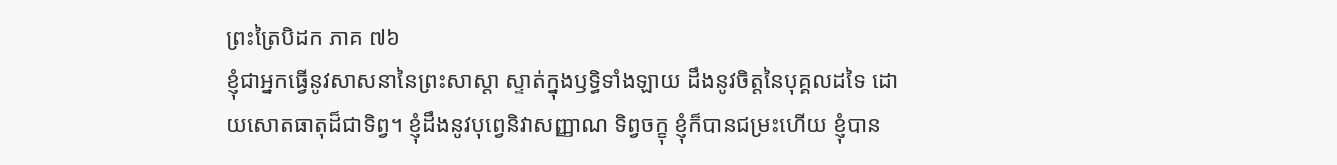ព្រះត្រៃបិដក ភាគ ៧៦
ខ្ញុំជាអ្នកធ្វើនូវសាសនានៃព្រះសាស្ដា ស្ទាត់ក្នុងឫទ្ធិទាំងឡាយ ដឹងនូវចិត្តនៃបុគ្គលដទៃ ដោយសោតធាតុដ៏ជាទិព្វ។ ខ្ញុំដឹងនូវបុព្វេនិវាសញ្ញាណ ទិព្វចក្ខុ ខ្ញុំក៏បានជម្រះហើយ ខ្ញុំបាន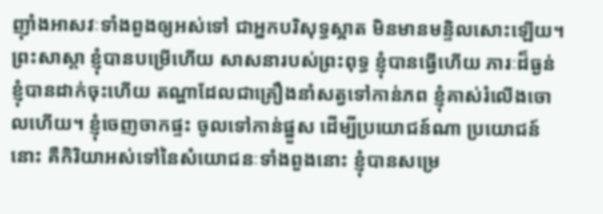ញ៉ាំងអាសវៈទាំងពួងឲ្យអស់ទៅ ជាអ្នកបរិសុទ្ធស្អាត មិនមានមន្ទិលសោះឡើយ។ ព្រះសាស្ដា ខ្ញុំបានបម្រើហើយ សាសនារបស់ព្រះពុទ្ធ ខ្ញុំបានធ្វើហើយ ភារៈដ៏ធ្ងន់ ខ្ញុំបានដាក់ចុះហើយ តណ្ហាដែលជាគ្រឿងនាំសត្វទៅកាន់ភព ខ្ញុំគាស់រំលើងចោលហើយ។ ខ្ញុំចេញចាកផ្ទះ ចូលទៅកាន់ផ្នួស ដើម្បីប្រយោជន៍ណា ប្រយោជន៍នោះ គឺកិរិយាអស់ទៅនៃសំយោជនៈទាំងពួងនោះ ខ្ញុំបានសម្រេ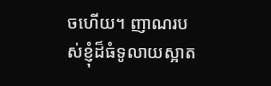ចហើយ។ ញាណរបស់ខ្ញុំដ៏ធំទូលាយស្អាត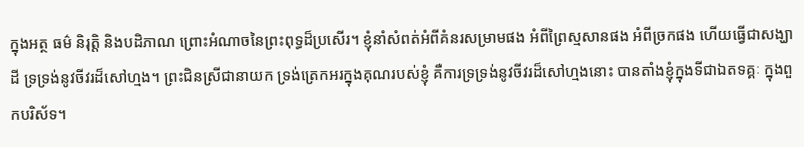ក្នុងអត្ថ ធម៌ និរុត្តិ និងបដិភាណ ព្រោះអំណាចនៃព្រះពុទ្ធដ៏ប្រសើរ។ ខ្ញុំនាំសំពត់អំពីគំនរសម្រាមផង អំពីព្រៃស្មសានផង អំពីច្រកផង ហើយធ្វើជាសង្ឃាដី ទ្រទ្រង់នូវចីវរដ៏សៅហ្មង។ ព្រះជិនស្រីជានាយក ទ្រង់ត្រេកអរក្នុងគុណរបស់ខ្ញុំ គឺការទ្រទ្រង់នូវចីវរដ៏សៅហ្មងនោះ បានតាំងខ្ញុំក្នុងទីជាឯតទគ្គៈ ក្នុងពួកបរិស័ទ។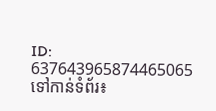ID: 637643965874465065
ទៅកាន់ទំព័រ៖